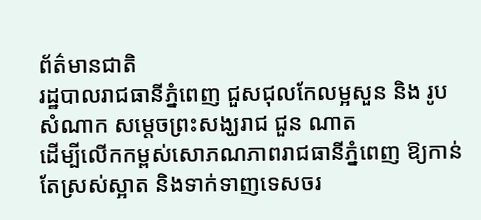ព័ត៌មានជាតិ
រដ្ឋបាលរាជធានីភ្នំពេញ ជួសជុលកែលម្អសួន និង រូបសំណាក សម្ដេចព្រះសង្ឃរាជ ជួន ណាត
ដើម្បីលើកកម្ពស់សោភណភាពរាជធានីភ្នំពេញ ឱ្យកាន់តែស្រស់ស្អាត និងទាក់ទាញទេសចរ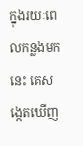ក្នុងរយៈពេលកន្លងមកនេះ គេសង្កេតឃើញ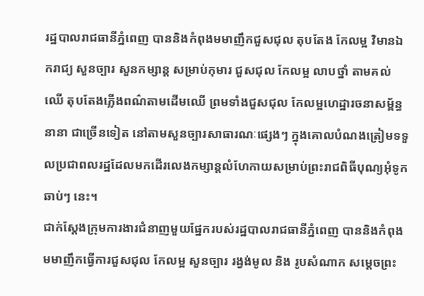រដ្ឋបាលរាជធានីភ្នំពេញ បាននិងកំពុងមមាញឹកជួសជុល តុបតែង កែលម្អ វិមានឯករាជ្យ សួនច្បារ សួនកម្សាន្ត សម្រាប់កុមារ ជួសជុល កែលម្អ លាបថ្នាំ តាមគល់ឈើ តុបតែងភ្លើងពណ៌តាមដើមឈើ ព្រមទាំងជួសជុល កែលម្អហេដ្ឋារចនាសម្ព័ន្ធ នានា ជាច្រើនទៀត នៅតាមសួនច្បារសាធារណៈផ្សេងៗ ក្នុងគោលបំណងត្រៀមទទួលប្រជាពលរដ្ឋដែលមកដើរលេងកម្សាន្តលំហែកាយសម្រាប់ព្រះរាជពិធីបុណ្យអុំទូកឆាប់ៗ នេះ។
ជាក់ស្ដែងក្រុមការងារជំនាញមួយផ្នែករបស់រដ្ឋបាលរាជធានីភ្នំពេញ បាននិងកំពុងមមាញឹកធ្វើការជួសជុល កែលម្អ សួនច្បារ រង្វង់មូល និង រូបសំណាក សម្តេចព្រះ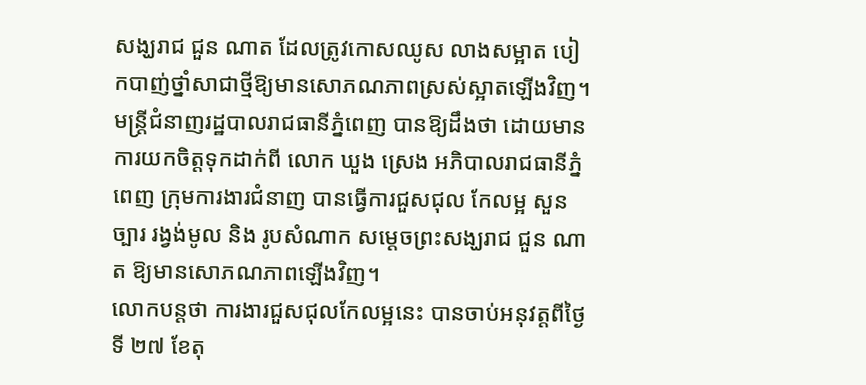សង្ឃរាជ ជួន ណាត ដែលត្រូវកោសឈូស លាងសម្អាត បៀកបាញ់ថ្នាំសាជាថ្មីឱ្យមានសោភណភាពស្រស់ស្អាតឡើងវិញ។
មន្ត្រីជំនាញរដ្ឋបាលរាជធានីភ្នំពេញ បានឱ្យដឹងថា ដោយមានការយកចិត្តទុកដាក់ពី លោក ឃួង ស្រេង អភិបាលរាជធានីភ្នំពេញ ក្រុមការងារជំនាញ បានធ្វើការជួសជុល កែលម្អ សួនច្បារ រង្វង់មូល និង រូបសំណាក សម្តេចព្រះសង្ឃរាជ ជួន ណាត ឱ្យមានសោភណភាពឡើងវិញ។
លោកបន្តថា ការងារជួសជុលកែលម្អនេះ បានចាប់អនុវត្តពីថ្ងៃទី ២៧ ខែតុ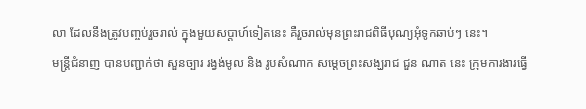លា ដែលនឹងត្រូវបញ្ចប់រួចរាល់ ក្នុងមួយសប្ដាហ៍ទៀតនេះ គឺរួចរាល់មុនព្រះរាជពិធីបុណ្យអុំទូកឆាប់ៗ នេះ។
មន្ត្រីជំនាញ បានបញ្ជាក់ថា សួនច្បារ រង្វង់មូល និង រូបសំណាក សម្តេចព្រះសង្ឃរាជ ជួន ណាត នេះ ក្រុមការងារធ្វើ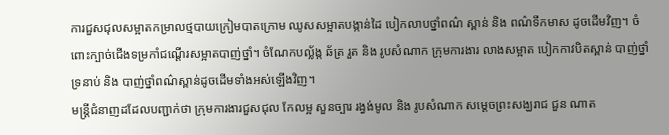ការជួសជុលសម្អាតកម្រាលថ្មបាយក្រៀមបាតក្រោម ឈូសសម្អាតបង្កាន់ដៃ បៀកលាបថ្នាំពណ៌ ស្ពាន់ និង ពណ៌ទឹកមាស ដូចដើមវិញ។ ចំពោះក្បាច់ជើងទម្រកាំជណ្ដើរសម្អាតបាញ់ថ្នាំ។ ចំណែកបល្ល័ង្ក ឆ័ត្រ រួត និង រូបសំណាក ក្រុមការងារ លាងសម្អាត បៀកកាវបិតស្ពាន់ បាញ់ថ្នាំទ្រនាប់ និង បាញ់ថ្នាំពណ៌ស្ពាន់ដូចដើមទាំងអស់ឡើងវិញ។
មន្ត្រីជំនាញដដែលបញ្ជាក់ថា ក្រុមការងារជួសជុល កែលម្អ សួនច្បារ រង្វង់មូល និង រូបសំណាក សម្តេចព្រះសង្ឃរាជ ជួន ណាត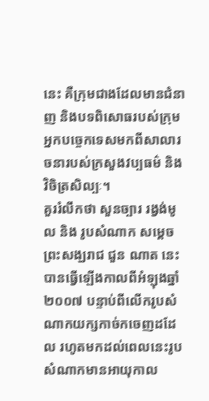នេះ គឺក្រុមជាងដែលមានជំនាញ និងបទពិសោធរបស់ក្រុមអ្នកបច្ចេកទេសមកពីសាលារចនារបស់ក្រសួងវប្បធម៌ និង វិចិត្រសិល្បៈ។
គួររំលឹកថា សួនច្បារ រង្វង់មូល និង រូបសំណាក សម្តេចព្រះសង្ឃរាជ ជួន ណាត នេះ បានធ្វើឡើងកាលពីអំឡុងឆ្នាំ ២០០៧ បន្ទាប់ពីលើករូបសំណាកយក្សកាច់កចេញដដែល រហូតមកដល់ពេលនេះរូបសំណាកមានអាយុកាល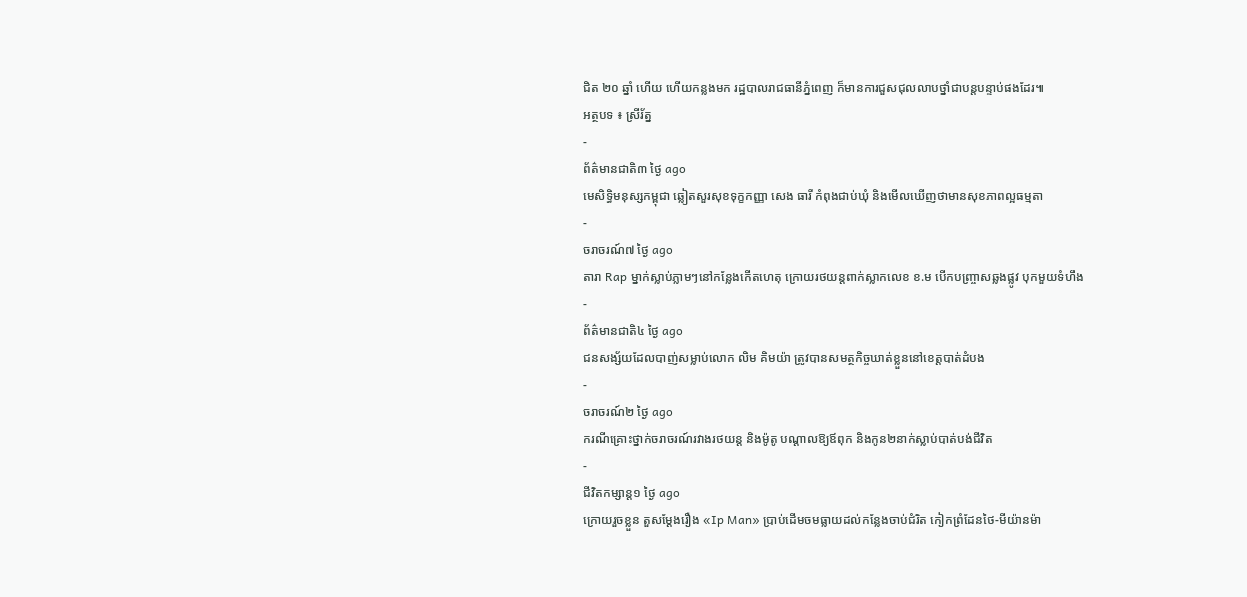ជិត ២០ ឆ្នាំ ហើយ ហើយកន្លងមក រដ្ឋបាលរាជធានីភ្នំពេញ ក៏មានការជួសជុលលាបថ្នាំជាបន្តបន្ទាប់ផងដែរ៕
អត្ថបទ ៖ ស្រីរ័ត្ន
-
ព័ត៌មានជាតិ៣ ថ្ងៃ ago
មេសិទ្ធិមនុស្សកម្ពុជា ឆ្លៀតសួរសុខទុក្ខកញ្ញា សេង ធារី កំពុងជាប់ឃុំ និងមើលឃើញថាមានសុខភាពល្អធម្មតា
-
ចរាចរណ៍៧ ថ្ងៃ ago
តារា Rap ម្នាក់ស្លាប់ភ្លាមៗនៅកន្លែងកើតហេតុ ក្រោយរថយន្ដពាក់ស្លាកលេខ ខ.ម បើកបញ្ច្រាសឆ្លងផ្លូវ បុកមួយទំហឹង
-
ព័ត៌មានជាតិ៤ ថ្ងៃ ago
ជនសង្ស័យដែលបាញ់សម្លាប់លោក លិម គិមយ៉ា ត្រូវបានសមត្ថកិច្ចឃាត់ខ្លួននៅខេត្តបាត់ដំបង
-
ចរាចរណ៍២ ថ្ងៃ ago
ករណីគ្រោះថ្នាក់ចរាចរណ៍រវាងរថយន្ត និងម៉ូតូ បណ្ដាលឱ្យឪពុក និងកូន២នាក់ស្លាប់បាត់បង់ជីវិត
-
ជីវិតកម្សាន្ដ១ ថ្ងៃ ago
ក្រោយរួចខ្លួន តួសម្ដែងរឿង «Ip Man» ប្រាប់ដើមចមធ្លាយដល់កន្លែងចាប់ជំរិត កៀកព្រំដែនថៃ-មីយ៉ានម៉ា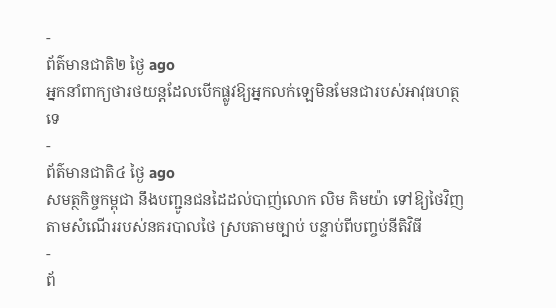-
ព័ត៌មានជាតិ២ ថ្ងៃ ago
អ្នកនាំពាក្យថារថយន្តដែលបើកផ្លូវឱ្យអ្នកលក់ឡេមិនមែនជារបស់អាវុធហត្ថទេ
-
ព័ត៌មានជាតិ៤ ថ្ងៃ ago
សមត្ថកិច្ចកម្ពុជា នឹងបញ្ជូនជនដៃដល់បាញ់លោក លិម គិមយ៉ា ទៅឱ្យថៃវិញ តាមសំណើររបស់នគរបាលថៃ ស្របតាមច្បាប់ បន្ទាប់ពីបញ្ចប់នីតិវិធី
-
ព័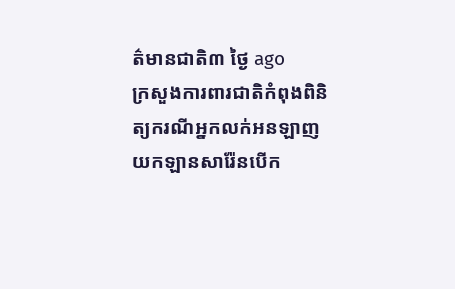ត៌មានជាតិ៣ ថ្ងៃ ago
ក្រសួងការពារជាតិកំពុងពិនិត្យករណីអ្នកលក់អនឡាញយកឡានសារ៉ែនបើក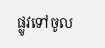ផ្លូវទៅចូល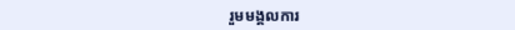រួមមង្គលការ